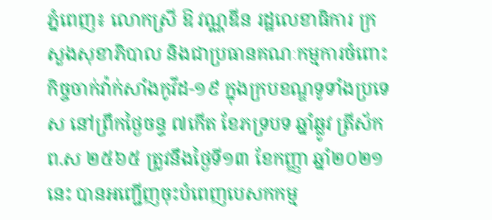ភ្នំពេញ៖ លោកស្រី ឱ វណ្ណឌីន រដ្ឋលេខាធិការ ក្រសួងសុខាភិបាល និងជាប្រធានគណៈកម្មការចំពោះកិច្ចចាក់វ៉ាក់សាំងកូវីដ-១៩ ក្នុងក្របខណ្ឌទូទាំងប្រទេស នៅព្រឹកថ្ងៃចន្ទ ៧កើត ខែភទ្របទ ឆ្នាំឆ្លូវ ត្រីស័ក ព.ស ២៥៦៥ ត្រូវនឹងថ្ងៃទី១៣ ខែកញ្ញា ឆ្នាំ២០២១នេះ បានអញ្ជើញចុះបំពេញបេសកកម្ម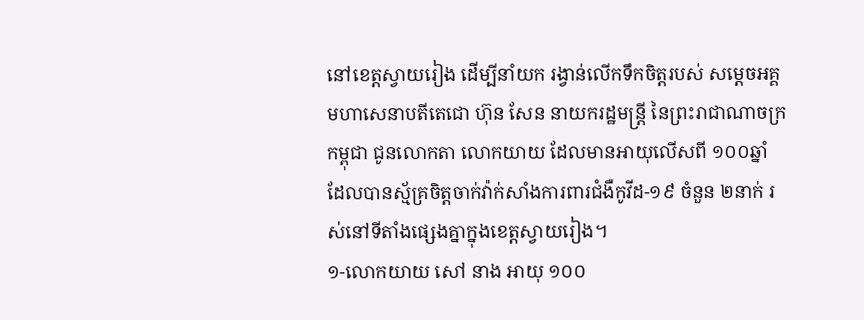នៅខេត្តស្វាយរៀង ដើម្បីនាំយក រង្វាន់លើកទឹកចិត្តរបស់ សម្តេចអគ្គមហាសេនាបតីតេជោ ហ៊ុន សែន នាយករដ្ឋមន្ត្រី នៃព្រះរាជាណាចក្រកម្ពុជា ជូនលោកតា លោកយាយ ដែលមានអាយុលើសពី ១០០ឆ្នាំ ដែលបានស្ម័គ្រចិត្តចាក់វ៉ាក់សាំងការពារជំងឺកូវីដ-១៩ ចំនួន ២នាក់ រស់នៅទីតាំងផ្សេងគ្នាក្នុងខេត្តស្វាយរៀង។
១-លោកយាយ សៅ នាង អាយុ ១០០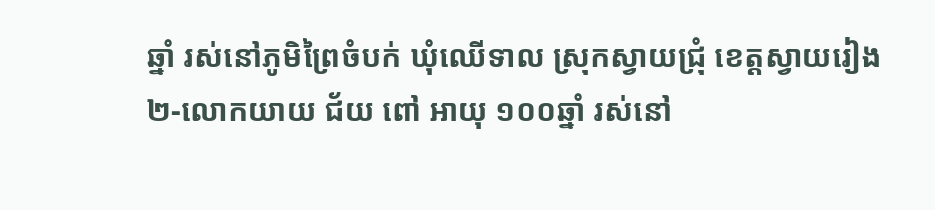ឆ្នាំ រស់នៅភូមិព្រៃចំបក់ ឃុំឈើទាល ស្រុកស្វាយជ្រុំ ខេត្តស្វាយរៀង
២-លោកយាយ ជ័យ ពៅ អាយុ ១០០ឆ្នាំ រស់នៅ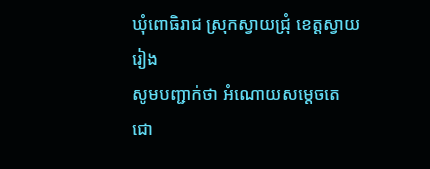ឃុំពោធិរាជ ស្រុកស្វាយជ្រុំ ខេត្តស្វាយរៀង
សូមបញ្ជាក់ថា អំណោយសម្តេចតេជោ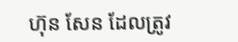ហ៊ុន សែន ដែលត្រូវ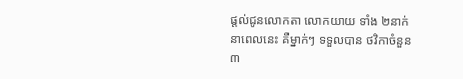ផ្តល់ជូនលោកតា លោកយាយ ទាំង ២នាក់ នាពេលនេះ គឺម្នាក់ៗ ទទួលបាន ថវិកាចំនួន ៣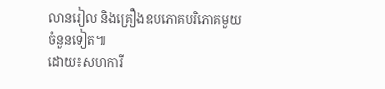លានរៀល និងគ្រឿងឧបភោគបរិភោគមួយចំនួនទៀត៕
ដោយ៖សហការី